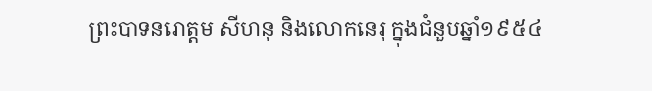ព្រះបាទនរោត្តម សីហនុ និងលោកនេរុ ក្នុងជំនួបឆ្នាំ១៩៥៤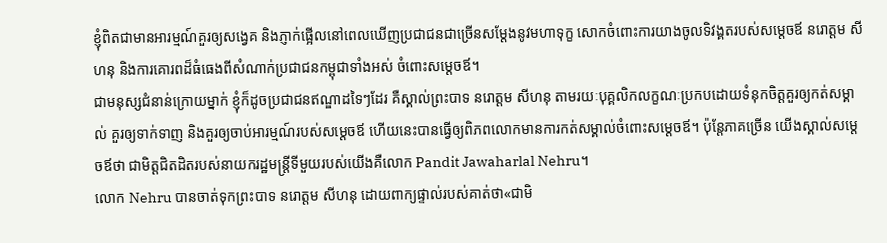ខ្ញុំពិតជាមានអារម្មណ៍គួរឲ្យសង្វេគ និងភ្ញាក់ផ្អើលនៅពេលឃើញប្រជាជនជាច្រើនសម្តែងនូវមហាទុក្ខ សោកចំពោះការយាងចូលទិវង្គតរបស់សម្តេចឪ នរោត្តម សីហនុ និងការគោរពដ៏ធំធេងពីសំណាក់ប្រជាជនកម្ពុជាទាំងអស់ ចំពោះសម្ដេចឪ។
ជាមនុស្សជំនាន់ក្រោយម្នាក់ ខ្ញុំក៏ដូចប្រជាជនឥណ្ឌាដទៃៗដែរ គឺស្គាល់ព្រះបាទ នរោត្តម សីហនុ តាមរយៈបុគ្គលិកលក្ខណៈប្រកបដោយទំនុកចិត្តគួរឲ្យកត់សម្គាល់ គួរឲ្យទាក់ទាញ និងគួរឲ្យចាប់អារម្មណ៍របស់សម្ដេចឪ ហើយនេះបានធ្វើឲ្យពិភពលោកមានការកត់សម្គាល់ចំពោះសម្ដេចឪ។ ប៉ុន្តែភាគច្រើន យើងស្គាល់សម្ដេចឪថា ជាមិត្តជិតដិតរបស់នាយករដ្ឋមន្រ្តីទីមួយរបស់យើងគឺលោក Pandit Jawaharlal Nehru។
លោក Nehru បានចាត់ទុកព្រះបាទ នរោត្តម សីហនុ ដោយពាក្យផ្ទាល់របស់គាត់ថា«ជាមិ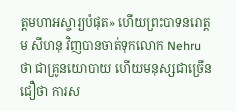ត្តមហាអស្ចារ្យបំផុត» ហើយព្រះបាទនរោត្តម សីហនុ វិញបានចាត់ទុកលោក Nehru ថា ជាគ្រូនយោបាយ ហើយមនុស្សជាច្រើនជឿថា ការស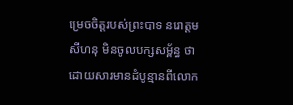ម្រេចចិត្តរបស់ព្រះបាទ នរោត្តម សីហនុ មិនចូលបក្សសម្ព័ន្ធ ថា ដោយសារមានដំបូន្មានពីលោក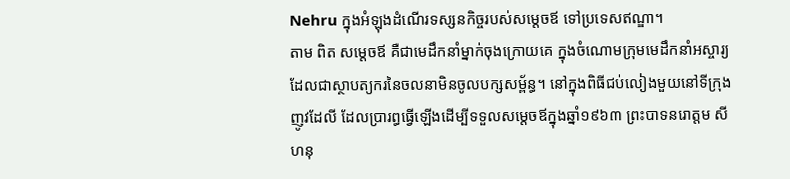Nehru ក្នុងអំឡុងដំណើរទស្សនកិច្ចរបស់សម្ដេចឪ ទៅប្រទេសឥណ្ឌា។
តាម ពិត សម្តេចឪ គឺជាមេដឹកនាំម្នាក់ចុងក្រោយគេ ក្នុងចំណោមក្រុមមេដឹកនាំអស្ចារ្យ ដែលជាស្ថាបត្យករនៃចលនាមិនចូលបក្សសម្ព័ន្ធ។ នៅក្នុងពិធីជប់លៀងមួយនៅទីក្រុងញូវដែលី ដែលប្រារព្ធធ្វើឡើងដើម្បីទទួលសម្ដេចឪក្នុងឆ្នាំ១៩៦៣ ព្រះបាទនរោត្តម សីហនុ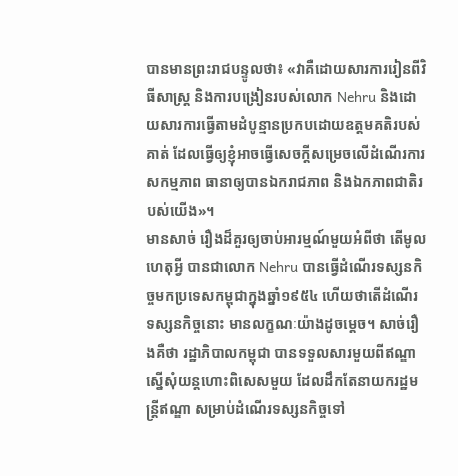បានមានព្រះរាជបន្ទូលថា៖ «វាគឺដោយសារការរៀនពីវិធីសាស្រ្ត និងការបង្រៀនរបស់លោក Nehru និងដោយសារការធ្វើតាមដំបូន្មានប្រកបដោយឧត្តមគតិរបស់គាត់ ដែលធ្វើឲ្យខ្ញុំអាចធ្វើសេចក្តីសម្រេចលើដំណើរការសកម្មភាព ធានាឲ្យបានឯករាជភាព និងឯកភាពជាតិរបស់យើង»។
មានសាច់ រឿងដ៏គួរឲ្យចាប់អារម្មណ៍មួយអំពីថា តើមូលហេតុអ្វី បានជាលោក Nehru បានធ្វើដំណើរទស្សនកិច្ចមកប្រទេសកម្ពុជាក្នុងឆ្នាំ១៩៥៤ ហើយថាតើដំណើរទស្សនកិច្ចនោះ មានលក្ខណៈយ៉ាងដូចម្តេច។ សាច់រឿងគឺថា រដ្ឋាភិបាលកម្ពុជា បានទទួលសារមួយពីឥណ្ឌាស្នើសុំយន្តហោះពិសេសមួយ ដែលដឹកតែនាយករដ្ឋមន្រ្តីឥណ្ឌា សម្រាប់ដំណើរទស្សនកិច្ចទៅ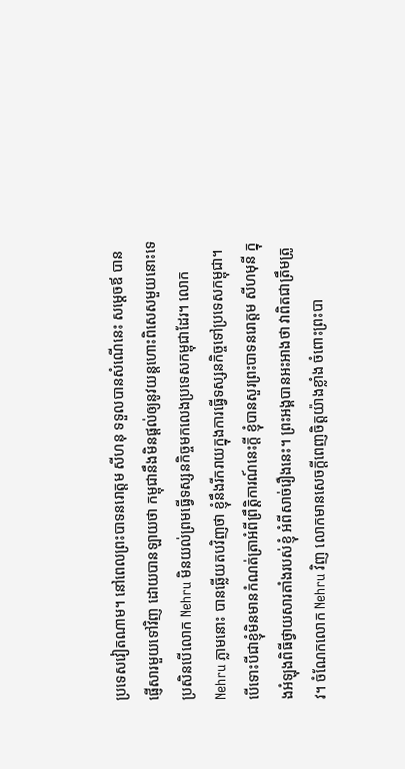ប្រទេសវៀតណាម។ នៅពេលព្រះបាទនរោត្តម សីហនុ ទទួលបានសំណើនេះ សម្ដេចឪ បានផ្ញើសារមួយទៅវិញ ដោយបានឡាយថា កម្ពុជានឹងមិនផ្តល់ឲ្យនូវយន្តហោះពិសេសមួយនោះទេ ប្រសិនបើលោក Nehru មិនយល់ព្រមធ្វើទស្សនកិច្ចមកលេងប្រទេសកម្ពុជាដែរ។ លោក Nehru ភ្លាមនោះ បានឆ្លើយតបវិញថា ខ្ញុំនឹងរីករាយក្នុងការធ្វើទស្សនកិច្ចទៅប្រទេសកម្ពុជា។ បើទោះបីជាខ្ញុំមិនមានកំណត់ត្រាអំពីព្រឹត្តិការណ៍នេះក្តី ខ្ញុំបានសួរព្រះបាទនរោត្តម សីហមុនី ក្នុងអំឡុងពិធីថ្វាយសារតាំងរបស់ខ្ញុំ អំពីសាច់រឿងនេះ។ ព្រះអង្គបានអះអាងថា វាពិតជាត្រឹមត្រូវ។ ចំណែកលោក Nehru វិញ លោកមានសេចក្តីពេញចិត្តយ៉ាងខ្លាំង ចំពោះព្រះបា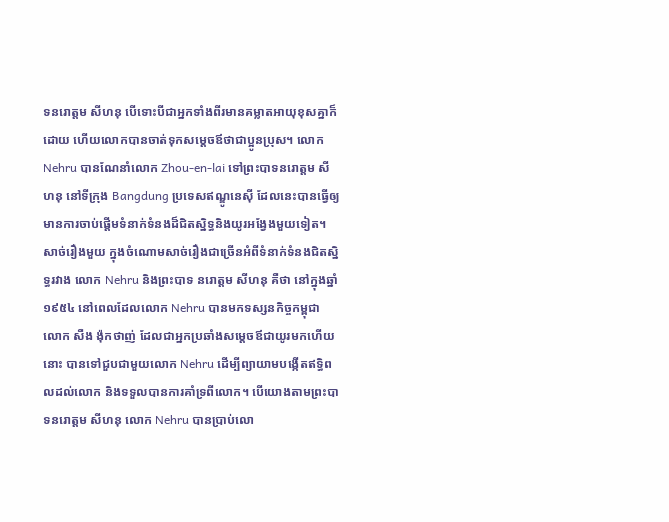ទនរោត្តម សីហនុ បើទោះបីជាអ្នកទាំងពីរមានគម្លាតអាយុខុសគ្នាក៏ដោយ ហើយលោកបានចាត់ទុកសម្ដេចឪថាជាប្អូនប្រុស។ លោក Nehru បានណែនាំលោក Zhou-en-lai ទៅព្រះបាទនរោត្តម សីហនុ នៅទីក្រុង Bangdung ប្រទេសឥណ្ឌូនេស៊ី ដែលនេះបានធ្វើឲ្យមានការចាប់ផ្តើមទំនាក់ទំនងដ៏ជិតស្និទ្ធនិងយូរអង្វែងមួយទៀត។
សាច់រឿងមួយ ក្នុងចំណោមសាច់រឿងជាច្រើនអំពីទំនាក់ទំនងជិតស្និទ្ធរវាង លោក Nehru និងព្រះបាទ នរោត្តម សីហនុ គឺថា នៅក្នុងឆ្នាំ១៩៥៤ នៅពេលដែលលោក Nehru បានមកទស្សនកិច្ចកម្ពុជា លោក សឺង ង៉ុកថាញ់ ដែលជាអ្នកប្រឆាំងសម្ដេចឪជាយូរមកហើយនោះ បានទៅជួបជាមួយលោក Nehru ដើម្បីព្យាយាមបង្កើតឥទ្ធិពលដល់លោក និងទទួលបានការគាំទ្រពីលោក។ បើយោងតាមព្រះបាទនរោត្តម សីហនុ លោក Nehru បានប្រាប់លោ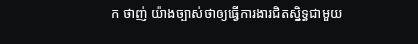ក ថាញ់ យ៉ាងច្បាស់ថាឲ្យធ្វើការងារជិតស្និទ្ធជាមួយ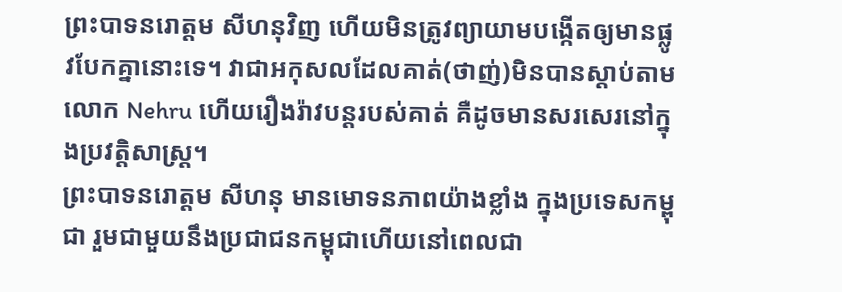ព្រះបាទនរោត្តម សីហនុវិញ ហើយមិនត្រូវព្យាយាមបង្កើតឲ្យមានផ្លូវបែកគ្នានោះទេ។ វាជាអកុសលដែលគាត់(ថាញ់)មិនបានស្តាប់តាមលោក Nehru ហើយរឿងរ៉ាវបន្តរបស់គាត់ គឺដូចមានសរសេរនៅក្នុងប្រវត្តិសាស្រ្ត។
ព្រះបាទនរោត្តម សីហនុ មានមោទនភាពយ៉ាងខ្លាំង ក្នុងប្រទេសកម្ពុជា រួមជាមួយនឹងប្រជាជនកម្ពុជាហើយនៅពេលជា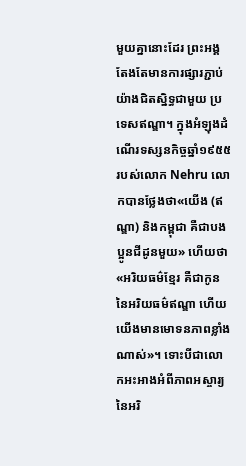មួយគ្នានោះដែរ ព្រះអង្គតែងតែមានការផ្សារភ្ជាប់យ៉ាងជិតស្និទ្ធជាមួយ ប្រទេសឥណ្ឌា។ ក្នុងអំឡុងដំណើរទស្សនកិច្ចឆ្នាំ១៩៥៥របស់លោក Nehru លោកបានថ្លែងថា«យើង (ឥណ្ឌា) និងកម្ពុជា គឺជាបងប្អូនជីដូនមួយ» ហើយថា «អរិយធម៌ខ្មែរ គឺជាកូននៃអរិយធម៌ឥណ្ឌា ហើយយើងមានមោទនភាពខ្លាំងណាស់»។ ទោះបីជាលោកអះអាងអំពីភាពអស្ចារ្យនៃអរិ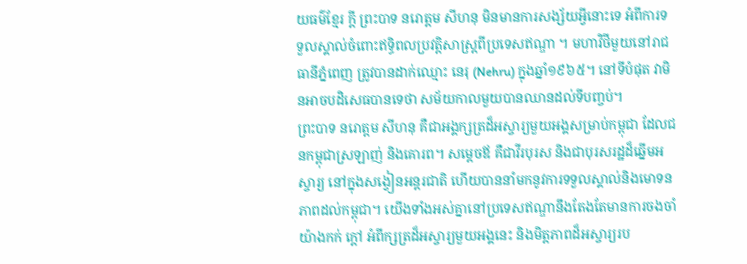យធម៌ខ្មែរ ក្តី ព្រះបាទ នរោត្តម សីហនុ មិនមានការសង្ស័យអ្វីនោះទេ អំពីការទទួលស្គាល់ចំពោះឥទ្ធិពលប្រវត្តិសាស្រ្តពីប្រទេសឥណ្ឌា ។ មហាវិថីមួយនៅរាជធានីភ្នំពេញ ត្រូវបានដាក់ឈ្មោះ នេរុ (Nehru) ក្នុងឆ្នាំ១៩៦៥។ នៅទីបំផុត វាមិនអាចបដិសេធបានទេថា សម័យកាលមួយបានឈានដល់ទីបញ្ចប់។
ព្រះបាទ នរោត្តម សីហនុ គឺជាអង្គក្សត្រដ៏អស្ចារ្យមួយអង្គសម្រាប់កម្ពុជា ដែលជនកម្ពុជាស្រឡាញ់ និងគោរព។ សម្ដេចឪ គឺជាវីរបុរស និងជាបុរសរដ្ឋដ៏ឆ្នើមអស្ចារ្យ នៅក្នុងសង្វៀនអន្តរជាតិ ហើយបាននាំមកនូវការទទួលស្គាល់និងមោទនភាពដល់កម្ពុជា។ យើងទាំងអស់គ្នានៅប្រទេសឥណ្ឌានឹងតែងតែមានការចងចាំយ៉ាងកក់ ក្តៅ អំពីក្សត្រដ៏អស្ចារ្យមួយអង្គនេះ និងមិត្តភាពដ៏អស្ចារ្យរប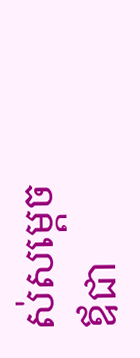ស់សម្ដេចឪជា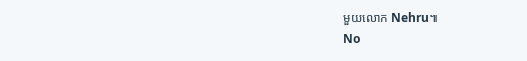មួយលោក Nehru៕
No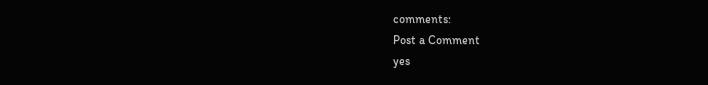comments:
Post a Comment
yes